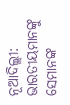ନୂଆଦିଲ୍ଲୀ: ଭାରତୀୟମାନଙ୍କୁ ସେମାନଙ୍କ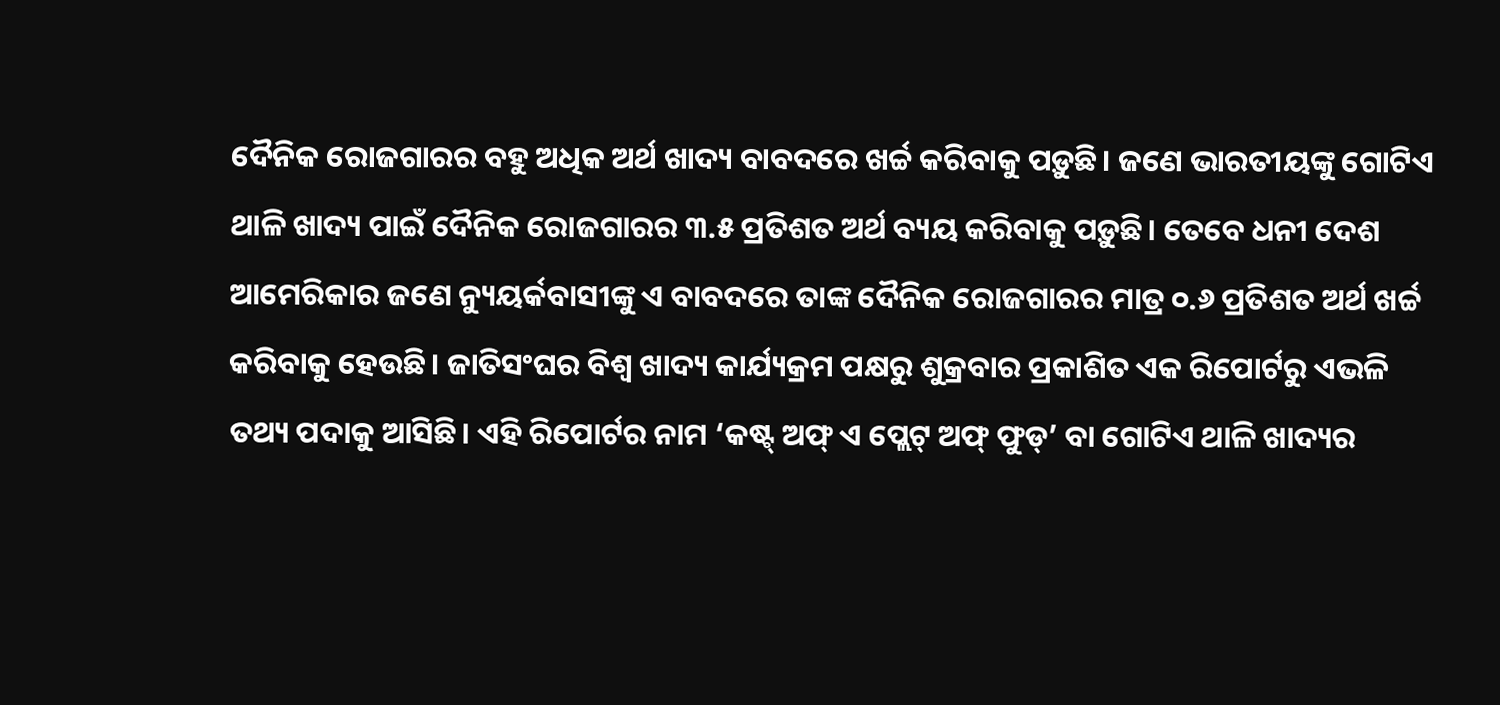ଦୈନିକ ରୋଜଗାରର ବହୁ ଅଧିକ ଅର୍ଥ ଖାଦ୍ୟ ବାବଦରେ ଖର୍ଚ୍ଚ କରିବାକୁ ପଡ଼ୁଛି। ଜଣେ ଭାରତୀୟଙ୍କୁ ଗୋଟିଏ ଥାଳି ଖାଦ୍ୟ ପାଇଁ ଦୈନିକ ରୋଜଗାରର ୩.୫ ପ୍ରତିଶତ ଅର୍ଥ ବ୍ୟୟ କରିବାକୁ ପଡ଼ୁଛି। ତେବେ ଧନୀ ଦେଶ ଆମେରିକାର ଜଣେ ନ୍ୟୁୟର୍କବାସୀଙ୍କୁ ଏ ବାବଦରେ ତାଙ୍କ ଦୈନିକ ରୋଜଗାରର ମାତ୍ର ୦.୬ ପ୍ରତିଶତ ଅର୍ଥ ଖର୍ଚ୍ଚ କରିବାକୁ ହେଉଛି। ଜାତିସଂଘର ବିଶ୍ବ ଖାଦ୍ୟ କାର୍ଯ୍ୟକ୍ରମ ପକ୍ଷରୁ ଶୁକ୍ରବାର ପ୍ରକାଶିତ ଏକ ରିପୋର୍ଟରୁ ଏଭଳି ତଥ୍ୟ ପଦାକୁ ଆସିଛି। ଏହି ରିପୋର୍ଟର ନାମ ‘କଷ୍ଟ୍ ଅଫ୍ ଏ ପ୍ଲେଟ୍ ଅଫ୍ ଫୁଡ୍’ ବା ଗୋଟିଏ ଥାଳି ଖାଦ୍ୟର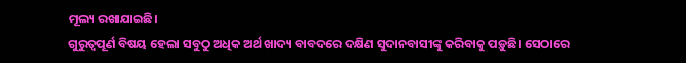ମୂଲ୍ୟ ରଖାଯାଇଛି।
ଗୁରୁତ୍ବପୂର୍ଣ ବିଷୟ ହେଲା ସବୁଠୁ ଅଧିକ ଅର୍ଥ ଖାଦ୍ୟ ବାବଦରେ ଦକ୍ଷିଣ ସୁଦାନବାସୀଙ୍କୁ କରିବାକୁ ପଡ଼ୁଛି। ସେଠାରେ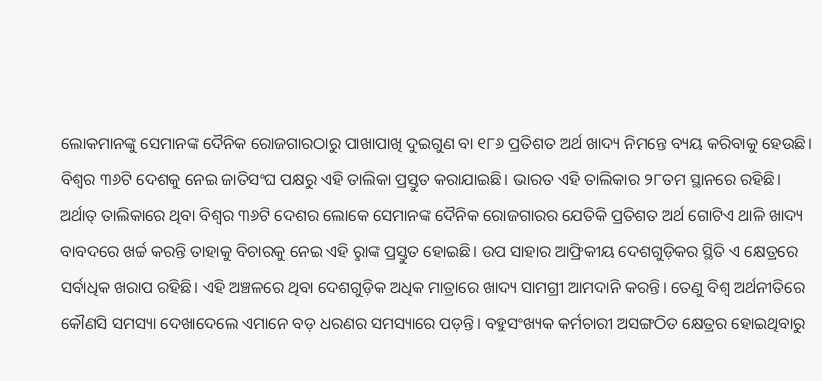ଲୋକମାନଙ୍କୁ ସେମାନଙ୍କ ଦୈନିକ ରୋଜଗାରଠାରୁ ପାଖାପାଖି ଦୁଇଗୁଣ ବା ୧୮୬ ପ୍ରତିଶତ ଅର୍ଥ ଖାଦ୍ୟ ନିମନ୍ତେ ବ୍ୟୟ କରିବାକୁ ହେଉଛି। ବିଶ୍ବର ୩୬ଟି ଦେଶକୁ ନେଇ ଜାତିସଂଘ ପକ୍ଷରୁ ଏହି ତାଲିକା ପ୍ରସ୍ତୁତ କରାଯାଇଛି। ଭାରତ ଏହି ତାଲିକାର ୨୮ତମ ସ୍ଥାନରେ ରହିଛି। ଅର୍ଥାତ୍ ତାଲିକାରେ ଥିବା ବିଶ୍ବର ୩୬ଟି ଦେଶର ଲୋକେ ସେମାନଙ୍କ ଦୈନିକ ରୋଜଗାରର ଯେତିକି ପ୍ରତିଶତ ଅର୍ଥ ଗୋଟିଏ ଥାଳି ଖାଦ୍ୟ ବାବଦରେ ଖର୍ଚ୍ଚ କରନ୍ତି ତାହାକୁ ବିଚାରକୁ ନେଇ ଏହି ରୢାଙ୍କ ପ୍ରସ୍ତୁତ ହୋଇଛି। ଉପ ସାହାର ଆଫ୍ରିକୀୟ ଦେଶଗୁଡ଼ିକର ସ୍ଥିତି ଏ କ୍ଷେତ୍ରରେ ସର୍ବାଧିକ ଖରାପ ରହିଛି। ଏହି ଅଞ୍ଚଳରେ ଥିବା ଦେଶଗୁଡ଼ିକ ଅଧିକ ମାତ୍ରାରେ ଖାଦ୍ୟ ସାମଗ୍ରୀ ଆମଦାନି କରନ୍ତି। ତେଣୁ ବିଶ୍ବ ଅର୍ଥନୀତିରେ କୌଣସି ସମସ୍ୟା ଦେଖାଦେଲେ ଏମାନେ ବଡ଼ ଧରଣର ସମସ୍ୟାରେ ପଡ଼ନ୍ତି। ବହୁସଂଖ୍ୟକ କର୍ମଚାରୀ ଅସଙ୍ଗଠିତ କ୍ଷେତ୍ରର ହୋଇଥିବାରୁ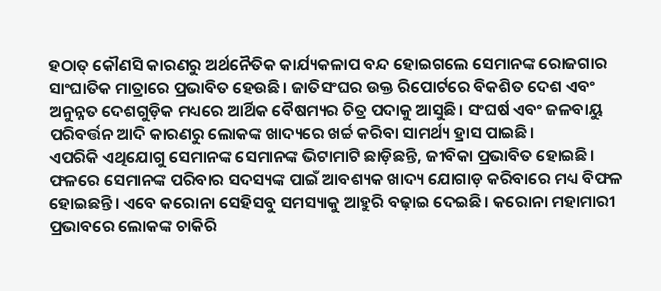ହଠାତ୍ କୌଣସି କାରଣରୁ ଅର୍ଥନୈତିକ କାର୍ଯ୍ୟକଳାପ ବନ୍ଦ ହୋଇଗଲେ ସେମାନଙ୍କ ରୋଜଗାର ସାଂଘାତିକ ମାତ୍ରାରେ ପ୍ରଭାବିତ ହେଉଛି। ଜାତିସଂଘର ଉକ୍ତ ରିପୋର୍ଟରେ ବିକଶିତ ଦେଶ ଏବଂ ଅନୁନ୍ନତ ଦେଶଗୁଡ଼ିକ ମଧ୍ୟରେ ଆର୍ଥିକ ବୈଷମ୍ୟର ଚିତ୍ର ପଦାକୁ ଆସୁଛି। ସଂଘର୍ଷ ଏବଂ ଜଳବାୟୁ ପରିବର୍ତ୍ତନ ଆଦି କାରଣରୁ ଲୋକଙ୍କ ଖାଦ୍ୟରେ ଖର୍ଚ୍ଚ କରିବା ସାମର୍ଥ୍ୟ ହ୍ରାସ ପାଇଛି।
ଏପରିକି ଏଥିଯୋଗୁ ସେମାନଙ୍କ ସେମାନଙ୍କ ଭିଟାମାଟି ଛାଡ଼ିଛନ୍ତି, ଜୀବିକା ପ୍ରଭାବିତ ହୋଇଛି। ଫଳରେ ସେମାନଙ୍କ ପରିବାର ସଦସ୍ୟଙ୍କ ପାଇଁ ଆବଶ୍ୟକ ଖାଦ୍ୟ ଯୋଗାଡ଼ କରିବାରେ ମଧ୍ୟ ବିଫଳ ହୋଇଛନ୍ତି। ଏବେ କରୋନା ସେହିସବୁ ସମସ୍ୟାକୁ ଆହୁରି ବଢ଼ାଇ ଦେଇଛି। କରୋନା ମହାମାରୀ ପ୍ରଭାବରେ ଲୋକଙ୍କ ଚାକିରି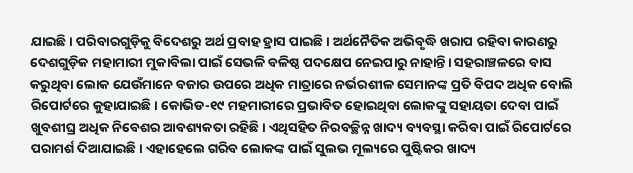ଯାଇଛି। ପରିବାରଗୁଡ଼ିକୁ ବିଦେଶରୁ ଅର୍ଥ ପ୍ରବାହ ହ୍ରାସ ପାଇଛି। ଅର୍ଥନୈତିକ ଅଭିବୃଦ୍ଧି ଖରାପ ରହିବା କାରଣରୁ ଦେଶଗୁଡ଼ିକ ମହାମାରୀ ମୁକାବିଲା ପାଇଁ ସେଭଳି ବଳିଷ୍ଠ ପଦକ୍ଷେପ ନେଇପାରୁ ନାହାନ୍ତି। ସହରାଞ୍ଚଳରେ ବାସ କରୁଥିବା ଲୋକ ଯେଉଁମାନେ ବଜାର ଉପରେ ଅଧିକ ମାତ୍ରାରେ ନର୍ଭରଶୀଳ ସେମାନଙ୍କ ପ୍ରତି ବିପଦ ଅଧିକ ବୋଲି ରିପୋର୍ଟରେ କୁହାଯାଇଛି। କୋଭିଡ-୧୯ ମହମାରୀରେ ପ୍ରଭାବିତ ହୋଇଥିବା ଲୋକଙ୍କୁ ସହାୟତା ଦେବା ପାଇଁ ଖୁବଶୀଘ୍ର ଅଧିକ ନିବେଶର ଆବଶ୍ୟକତା ରହିଛି। ଏଥିସହିତ ନିରବଚ୍ଛିନ୍ନ ଖାଦ୍ୟ ବ୍ୟବସ୍ଥା କରିବା ପାଇଁ ରିପୋର୍ଟରେ ପରାମର୍ଶ ଦିଆଯାଇଛି। ଏହାହେଲେ ଗରିବ ଲୋକଙ୍କ ପାଇଁ ସୁଲଭ ମୂଲ୍ୟରେ ପୁଷ୍ଟିକର ଖାଦ୍ୟ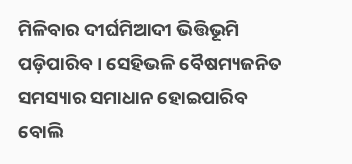ମିଳିବାର ଦୀର୍ଘମିଆଦୀ ଭିତ୍ତିଭୂମି ପଡ଼ିପାରିବ। ସେହିଭଳି ବୈଷମ୍ୟଜନିତ ସମସ୍ୟାର ସମାଧାନ ହୋଇପାରିବ ବୋଲି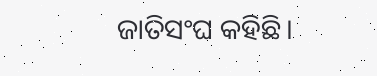ଜାତିସଂଘ କହିଛି।